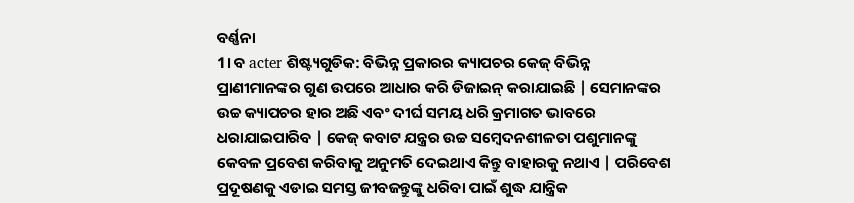ବର୍ଣ୍ଣନା
1। ବ acter ଶିଷ୍ଟ୍ୟଗୁଡିକ: ବିଭିନ୍ନ ପ୍ରକାରର କ୍ୟାପଚର କେଜ୍ ବିଭିନ୍ନ ପ୍ରାଣୀମାନଙ୍କର ଗୁଣ ଉପରେ ଆଧାର କରି ଡିଜାଇନ୍ କରାଯାଇଛି | ସେମାନଙ୍କର ଉଚ୍ଚ କ୍ୟାପଚର ହାର ଅଛି ଏବଂ ଦୀର୍ଘ ସମୟ ଧରି କ୍ରମାଗତ ଭାବରେ ଧରାଯାଇପାରିବ | କେଜ୍ କବାଟ ଯନ୍ତ୍ରର ଉଚ୍ଚ ସମ୍ବେଦନଶୀଳତା ପଶୁମାନଙ୍କୁ କେବଳ ପ୍ରବେଶ କରିବାକୁ ଅନୁମତି ଦେଇଥାଏ କିନ୍ତୁ ବାହାରକୁ ନଥାଏ | ପରିବେଶ ପ୍ରଦୂଷଣକୁ ଏଡାଇ ସମସ୍ତ ଜୀବଜନ୍ତୁଙ୍କୁ ଧରିବା ପାଇଁ ଶୁଦ୍ଧ ଯାନ୍ତ୍ରିକ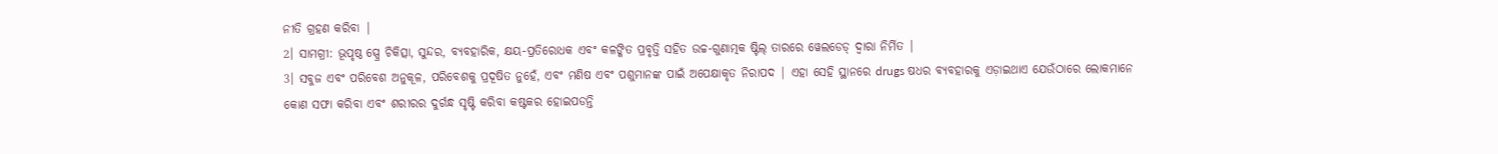ନୀତି ଗ୍ରହଣ କରିବା |
2। ସାମଗ୍ରୀ: ଭୂପୃଷ୍ଠ ସ୍ପ୍ରେ ଚିକିତ୍ସା, ସୁନ୍ଦର, ବ୍ୟବହାରିକ, କ୍ଷୟ-ପ୍ରତିରୋଧକ ଏବଂ କଳଙ୍କିତ ପ୍ରବୃତ୍ତି ସହିତ ଉଚ୍ଚ-ଗୁଣାତ୍ମକ ଷ୍ଟିଲ୍ ତାରରେ ୱେଲଡେଡ୍ ଦ୍ୱାରା ନିର୍ମିତ |
3। ସବୁଜ ଏବଂ ପରିବେଶ ଅନୁକୂଳ, ପରିବେଶକୁ ପ୍ରଦୂଷିତ ନୁହେଁ, ଏବଂ ମଣିଷ ଏବଂ ପଶୁମାନଙ୍କ ପାଇଁ ଅପେକ୍ଷାକୃତ ନିରାପଦ | ଏହା ସେହି ସ୍ଥାନରେ drugs ଷଧର ବ୍ୟବହାରକୁ ଏଡ଼ାଇଥାଏ ଯେଉଁଠାରେ ଲୋକମାନେ କୋଣ ସଫା କରିବା ଏବଂ ଶରୀରର ଦୁର୍ଗନ୍ଧ ସୃଷ୍ଟି କରିବା କଷ୍ଟକର ହୋଇପଡନ୍ତି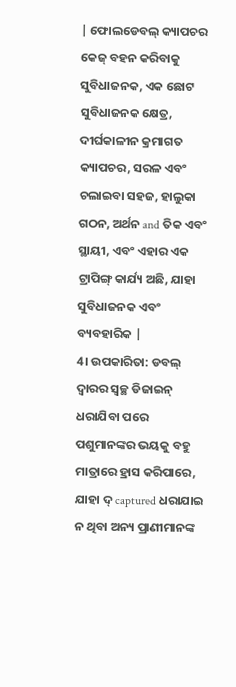| ଫୋଲଡେବଲ୍ କ୍ୟାପଚର କେଜ୍ ବହନ କରିବାକୁ ସୁବିଧାଜନକ, ଏକ ଛୋଟ ସୁବିଧାଜନକ କ୍ଷେତ୍ର, ଦୀର୍ଘକାଳୀନ କ୍ରମାଗତ କ୍ୟାପଚର, ସରଳ ଏବଂ ଚଲାଇବା ସହଜ, ହାଲୁକା ଗଠନ, ଅର୍ଥନ and ତିକ ଏବଂ ସ୍ଥାୟୀ, ଏବଂ ଏହାର ଏକ ଟ୍ରାପିଙ୍ଗ୍ କାର୍ଯ୍ୟ ଅଛି, ଯାହା ସୁବିଧାଜନକ ଏବଂ ବ୍ୟବହାରିକ |
4। ଉପକାରିତା: ଡବଲ୍ ଦ୍ୱାରର ସ୍ୱଚ୍ଛ ଡିଜାଇନ୍ ଧରାଯିବା ପରେ ପଶୁମାନଙ୍କର ଭୟକୁ ବହୁ ମାତ୍ରାରେ ହ୍ରାସ କରିପାରେ, ଯାହା ଦ୍ captured ଧରାଯାଇ ନ ଥିବା ଅନ୍ୟ ପ୍ରାଣୀମାନଙ୍କ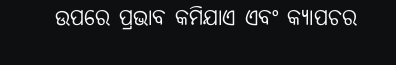ଉପରେ ପ୍ରଭାବ କମିଯାଏ ଏବଂ କ୍ୟାପଚର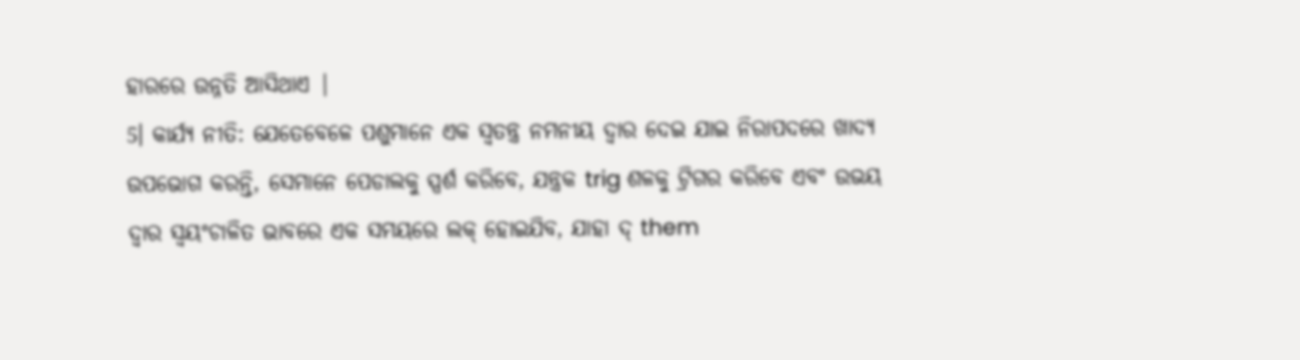ହାରରେ ଉନ୍ନତି ଆସିଥାଏ |
5। କାର୍ଯ୍ୟ ନୀତି: ଯେତେବେଳେ ପଶୁମାନେ ଏକ ସ୍ୱତନ୍ତ୍ର ନମନୀୟ ଦ୍ୱାର ଦେଇ ଯାଇ ନିରାପଦରେ ଖାଦ୍ୟ ଉପଭୋଗ କରନ୍ତି, ସେମାନେ ପେଡାଲକୁ ସ୍ପର୍ଶ କରିବେ, ଯନ୍ତ୍ରକ trig ଶଳକୁ ଟ୍ରିଗର କରିବେ ଏବଂ ଉଭୟ ଦ୍ୱାର ସ୍ୱୟଂଚାଳିତ ଭାବରେ ଏକ ସମୟରେ ଲକ୍ ହୋଇଯିବ, ଯାହା ଦ୍ them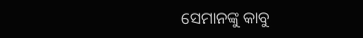ସେମାନଙ୍କୁ କାବୁ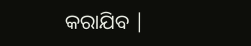କରାଯିବ |